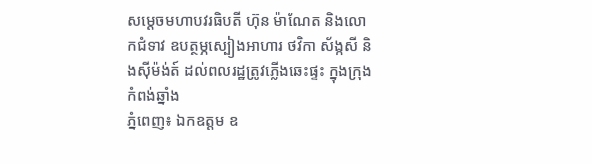សម្ដេចមហាបវរធិបតី ហ៊ុន ម៉ាណែត និងលោកជំទាវ ឧបត្ថម្ភស្បៀងអាហារ ថវិកា ស័ង្កសី និងស៊ីម៉ង់ត៍ ដល់ពលរដ្ឋត្រូវភ្លើងឆេះផ្ទះ ក្នុងក្រុងកំពង់ឆ្នាំង
ភ្នំពេញ៖ ឯកឧត្ដម ឧ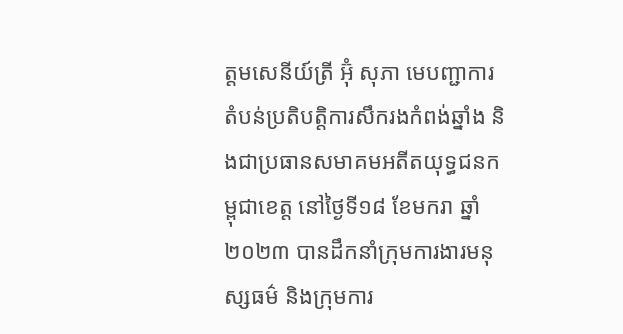ត្តមសេនីយ៍ត្រី អ៊ុំ សុភា មេបញ្ជាការ តំបន់ប្រតិបត្តិការសឹករងកំពង់ឆ្នាំង និងជាប្រធានសមាគមអតីតយុទ្ធជនកម្ពុជាខេត្ត នៅថ្ងៃទី១៨ ខែមករា ឆ្នាំ២០២៣ បានដឹកនាំក្រុមការងារមនុស្សធម៌ និងក្រុមការ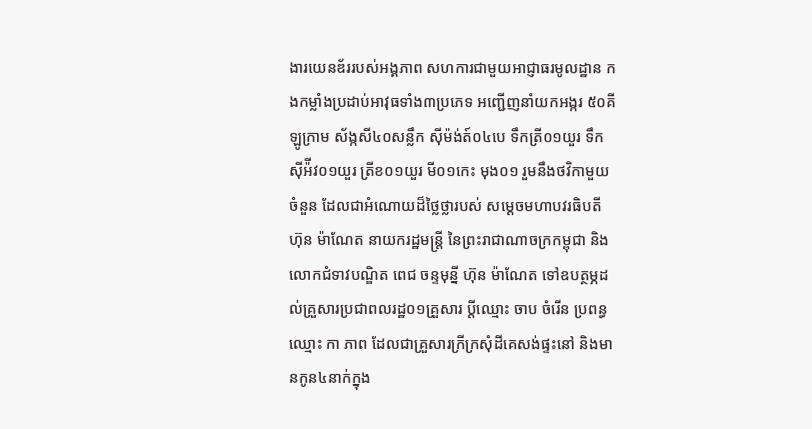ងារយេនឌ័ររបស់អង្គភាព សហការជាមួយអាជ្ញាធរមូលដ្ឋាន កងកម្លាំងប្រដាប់អាវុធទាំង៣ប្រភេទ អញ្ជើញនាំយកអង្ករ ៥០គីឡូក្រាម ស័ង្កសី៤០សន្លឹក ស៊ីម៉ង់ត៍០៤បេ ទឹកត្រី០១យួរ ទឹកស៊ីអ៉ីវ០១យួរ ត្រីខ០១យួរ មី០១កេះ មុង០១ រួមនឹងថវិកាមួយចំនួន ដែលជាអំណោយដ៏ថ្លៃថ្លារបស់ សម្ដេចមហាបវរធិបតី ហ៊ុន ម៉ាណែត នាយករដ្ឋមន្ត្រី នៃព្រះរាជាណាចក្រកម្ពុជា និងលោកជំទាវបណ្ឌិត ពេជ ចន្ទមុន្នី ហ៊ុន ម៉ាណែត ទៅឧបត្ថម្ភដល់គ្រួសារប្រជាពលរដ្ឋ០១គ្រួសារ ប្តីឈ្មោះ ចាប ចំរើន ប្រពន្ធឈ្មោះ កា ភាព ដែលជាគ្រួសារក្រីក្រសុំដីគេសង់ផ្ទះនៅ និងមានកូន៤នាក់ក្នុង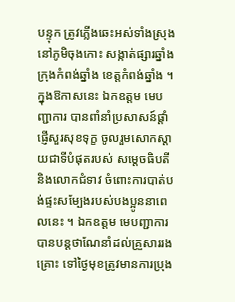បន្ទុក ត្រូវភ្លើងឆេះអស់ទាំងស្រុង នៅភូមិចុងកោះ សង្កាត់ផ្សារឆ្នាំង ក្រុងកំពង់ឆ្នាំង ខេត្តកំពង់ឆ្នាំង ។ ក្នុងឱកាសនេះ ឯកឧត្តម មេបញ្ជាការ បានពាំនាំប្រសាសន៍ផ្តាំផ្ញើសួរសុខទុក្ខ ចូលរួមសោកស្តាយជាទីបំផុតរបស់ សម្តេចធិបតី និងលោកជំទាវ ចំពោះការបាត់បង់ផ្ទះសម្បែងរបស់បងប្អូននាពេលនេះ ។ ឯកឧត្តម មេបញ្ជាការ បានបន្តថាណែនាំដល់គ្រួសាររងគ្រោះ ទៅថ្ងៃមុខត្រូវមានការប្រុង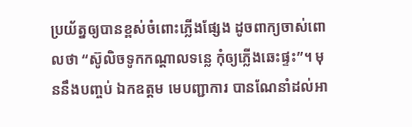ប្រយ័ត្នឲ្យបានខ្ពស់ចំពោះភ្លើងផ្សែង ដូចពាក្យចាស់ពោលថា “ស៊ូលិចទូកកណ្តាលទន្លេ កុំឲ្យភ្លើងឆេះផ្ទះ”។ មុននឹងបញ្ចប់ ឯកឧត្តម មេបញ្ជាការ បានណែនាំដល់អា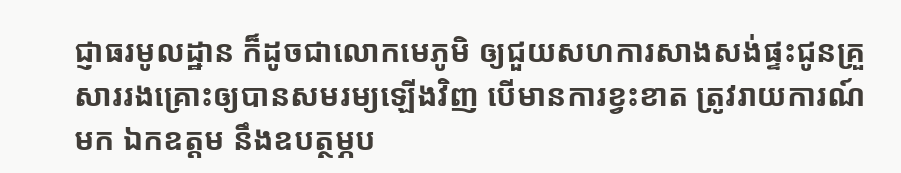ជ្ញាធរមូលដ្ឋាន ក៏ដូចជាលោកមេភូមិ ឲ្យជួយសហការសាងសង់ផ្ទះជូនគ្រួសាររងគ្រោះឲ្យបានសមរម្យឡើងវិញ បើមានការខ្វះខាត ត្រូវរាយការណ៍មក ឯកឧត្តម នឹងឧបត្ថម្ភប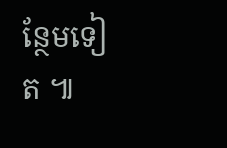ន្ថែមទៀត ៕